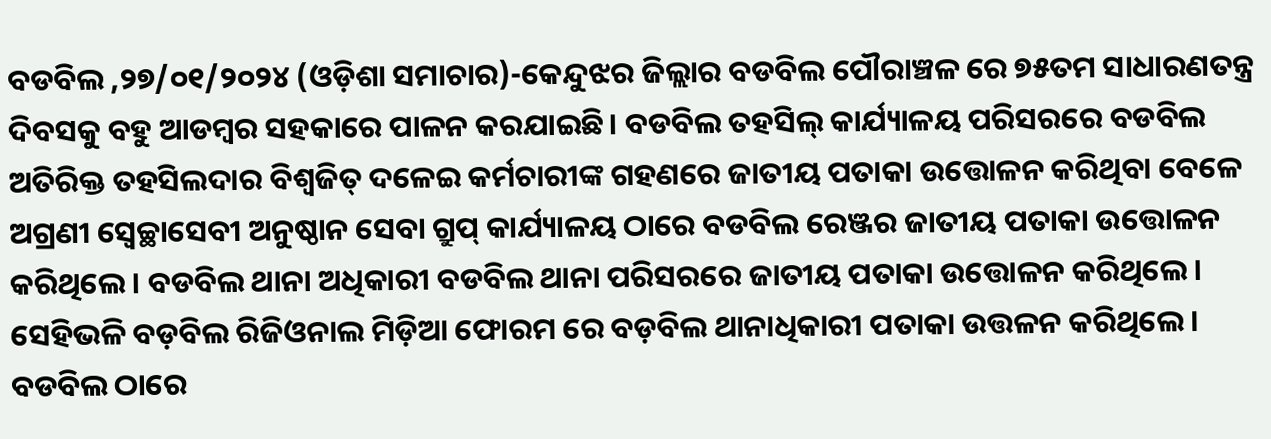ବଡବିଲ ,୨୭/୦୧/୨୦୨୪ (ଓଡ଼ିଶା ସମାଚାର)-କେନ୍ଦୁଝର ଜିଲ୍ଲାର ବଡବିଲ ପୌରାଞ୍ଚଳ ରେ ୭୫ତମ ସାଧାରଣତନ୍ତ୍ର ଦିବସକୁ ବହୁ ଆଡମ୍ବର ସହକାରେ ପାଳନ କରଯାଇଛି। ବଡବିଲ ତହସିଲ୍ କାର୍ଯ୍ୟାଳୟ ପରିସରରେ ବଡବିଲ ଅତିରିକ୍ତ ତହସିଲଦାର ବିଶ୍ୱଜିତ୍ ଦଳେଇ କର୍ମଚାରୀଙ୍କ ଗହଣରେ ଜାତୀୟ ପତାକା ଉତ୍ତୋଳନ କରିଥିବା ବେଳେ ଅଗ୍ରଣୀ ସ୍ବେଚ୍ଛାସେବୀ ଅନୁଷ୍ଠାନ ସେବା ଗ୍ରୁପ୍ କାର୍ଯ୍ୟାଳୟ ଠାରେ ବଡବିଲ ରେଞ୍ଜର ଜାତୀୟ ପତାକା ଉତ୍ତୋଳନ କରିଥିଲେ । ବଡବିଲ ଥାନା ଅଧିକାରୀ ବଡବିଲ ଥାନା ପରିସରରେ ଜାତୀୟ ପତାକା ଉତ୍ତୋଳନ କରିଥିଲେ । ସେହିଭଳି ବଡ଼ବିଲ ରିଜିଓନାଲ ମିଡ଼ିଆ ଫୋରମ ରେ ବଡ଼ବିଲ ଥାନାଧିକାରୀ ପତାକା ଉତ୍ତଳନ କରିଥିଲେ । ବଡବିଲ ଠାରେ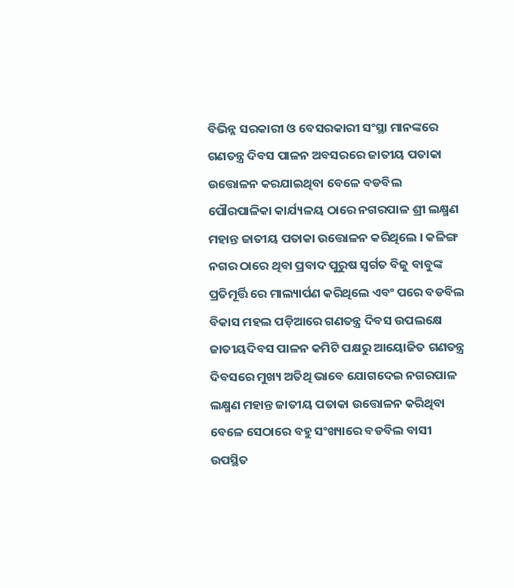ବିଭିନ୍ନ ସରକାରୀ ଓ ବେସରକାରୀ ସଂସ୍ଥା ମାନଙ୍କରେ ଗଣତନ୍ତ୍ର ଦିବସ ପାଳନ ଅବସରରେ ଜାତୀୟ ପତାକା ଉତ୍ତୋଳନ କରଯାଇଥିବା ବେଳେ ବଡବିଲ ପୌରପାଳିକା କାର୍ଯ୍ୟଳୟ ଠାରେ ନଗରପାଳ ଶ୍ରୀ ଲକ୍ଷ୍ମଣ ମହାନ୍ତ ଜାତୀୟ ପତାକା ଉତ୍ତୋଳନ କରିଥିଲେ । କଳିଙ୍ଗ ନଗର ଠାରେ ଥିବା ପ୍ରବାଦ ପୁରୁଷ ସ୍ୱର୍ଗତ ବିଜୁ ବାବୁଙ୍କ ପ୍ରତିମୂର୍ତ୍ତି ରେ ମାଲ୍ୟାର୍ପଣ କରିଥିଲେ ଏବଂ ପରେ ବଡବିଲ ବିକାସ ମହଲ ପଡ଼ିଆରେ ଗଣତନ୍ତ୍ର ଦିବସ ଉପଲକ୍ଷେ ଜାତୀୟଦିବସ ପାଳନ କମିଟି ପକ୍ଷରୁ ଆୟୋଜିତ ଗଣତନ୍ତ୍ର ଦିବସରେ ମୁଖ୍ୟ ଅତିଥି ଭାବେ ଯୋଗଦେଇ ନଗରପାଳ ଲକ୍ଷ୍ମଣ ମହାନ୍ତ ଜାତୀୟ ପତାକା ଉତ୍ତୋଳନ କରିଥିବା ବେଳେ ସେଠାରେ ବହୁ ସଂଖ୍ୟାରେ ବଡବିଲ ବାସୀ ଉପସ୍ଥିତ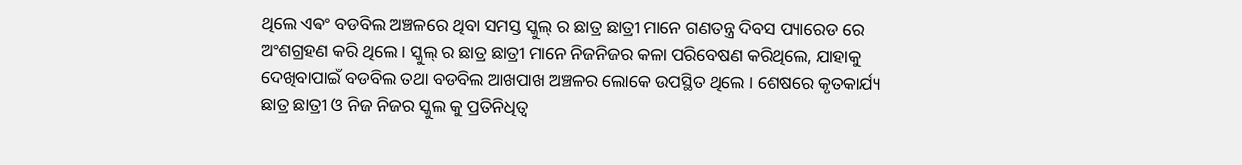ଥିଲେ ଏଵଂ ବଡବିଲ ଅଞ୍ଚଳରେ ଥିବା ସମସ୍ତ ସ୍କୁଲ୍ ର ଛାତ୍ର ଛାତ୍ରୀ ମାନେ ଗଣତନ୍ତ୍ର ଦିବସ ପ୍ୟାରେଡ ରେ ଅଂଶଗ୍ରହଣ କରି ଥିଲେ । ସ୍କୁଲ୍ ର ଛାତ୍ର ଛାତ୍ରୀ ମାନେ ନିଜନିଜର କଳା ପରିବେଷଣ କରିଥିଲେ, ଯାହାକୁ ଦେଖିବାପାଇଁ ବଡବିଲ ତଥା ବଡବିଲ ଆଖପାଖ ଅଞ୍ଚଳର ଲୋକେ ଉପସ୍ଥିତ ଥିଲେ । ଶେଷରେ କୃତକାର୍ଯ୍ୟ ଛାତ୍ର ଛାତ୍ରୀ ଓ ନିଜ ନିଜର ସ୍କୁଲ କୁ ପ୍ରତିନିଧିତ୍ଵ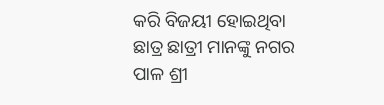କରି ବିଜୟୀ ହୋଇଥିବା ଛାତ୍ର ଛାତ୍ରୀ ମାନଙ୍କୁ ନଗର ପାଳ ଶ୍ରୀ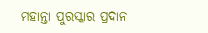ମହାନ୍ତା ପୁରସ୍କାର ପ୍ରଦାନ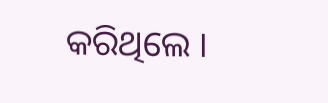କରିଥିଲେ ।